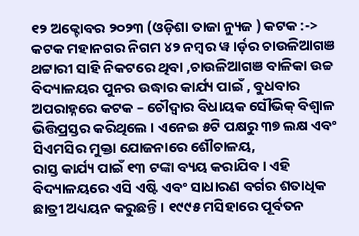୧୨ ଅକ୍ଟୋବର ୨୦୨୩ (ଓଡ଼ିଶା ତାଜା ନ୍ୟୁଜ ) କଟକ :-> କଟକ ମହାନଗର ନିଗମ ୪୨ ନମ୍ବର ୱ।ର୍ଡ଼ର ଚାଉଳିଆଗଞ ଥଟ୍ଟାରୀ ସାହି ନିକଟରେ ଥିବା ,ଚାଉଳିଆଗଞ ବାଳିକା ଉଚ୍ଚ ବିଦ୍ୟାଳୟର ପୁନର ଉଦ୍ଧାର କାର୍ଯ୍ୟ ପାଇଁ , ବୁଧବାର ଅପରାହ୍ନରେ କଟକ – ଚୌଦ୍ୱାର ବିଧାୟକ ସୌଭିକ୍ ବିଶ୍ୱାଳ ଭିତ୍ତିପ୍ରସ୍ତର କରିଥିଲେ । ଏନେଇ ୫ଟି ପକ୍ଷରୁ ୩୭ ଲକ୍ଷ ଏବଂ ସିଏମସିର ମୁକ୍ତା ଯୋଜନାରେ ଶୌଚାଳୟ,
ରାସ୍ତ କାର୍ଯ୍ୟ ପାଇଁ ୧୩ ଟଙ୍କା ବ୍ୟୟ କରାଯିବ । ଏହି ବିଦ୍ୟାଳୟରେ ଏସି ଏଷ୍ଟି ଏବଂ ସାଧାରଣ ବର୍ଗର ଶତାଧିକ ଛାତ୍ରୀ ଅଧ୍ୟୟନ କରୁଛନ୍ତି । ୧୯୯୫ ମସିହାରେ ପୂର୍ବତନ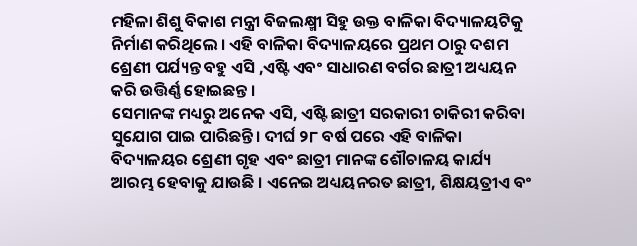ମହିଳା ଶିଶୁ ବିକାଶ ମନ୍ତ୍ରୀ ବିଜଲକ୍ଷ୍ମୀ ସିହୁ ଉକ୍ତ ବାଳିକା ବିଦ୍ୟାଳୟଟିକୁ ନିର୍ମାଣ କରିଥିଲେ । ଏହି ବାଳିକା ବିଦ୍ୟାଳୟରେ ପ୍ରଥମ ଠାରୁ ଦଶମ ଶ୍ରେଣୀ ପର୍ଯ୍ୟନ୍ତ ବହୁ ଏସି ,ଏଷ୍ଟି ଏବଂ ସାଧାରଣ ବର୍ଗର ଛାତ୍ରୀ ଅଧ୍ୟୟନ କରି ଉତ୍ତିର୍ଣ୍ଣ ହୋଇଛନ୍ତ ।
ସେମାନଙ୍କ ମଧ୍ୟରୁ ଅନେକ ଏସି, ଏଷ୍ଟି ଛାତ୍ରୀ ସରକାରୀ ଚାକିରୀ କରିବା ସୁଯୋଗ ପାଇ ପାରିଛନ୍ତି । ଦୀର୍ଘ ୨୮ ବର୍ଷ ପରେ ଏହି ବାଳିକା ବିଦ୍ୟାଳୟର ଶ୍ରେଣୀ ଗୃହ ଏବଂ ଛାତ୍ରୀ ମାନଙ୍କ ଶୌଚାଳୟ କାର୍ଯ୍ୟ ଆରମ୍ଭ ହେବାକୁ ଯାଉଛି । ଏନେଇ ଅଧ୍ୟୟନରତ ଛାତ୍ରୀ, ଶିକ୍ଷୟତ୍ରୀଏ ବଂ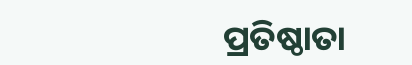ପ୍ରତିଷ୍ଠାତା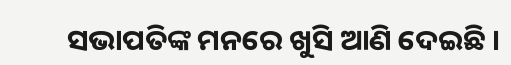ସଭାପତିଙ୍କ ମନରେ ଖୁସି ଆଣି ଦେଇଛି ।